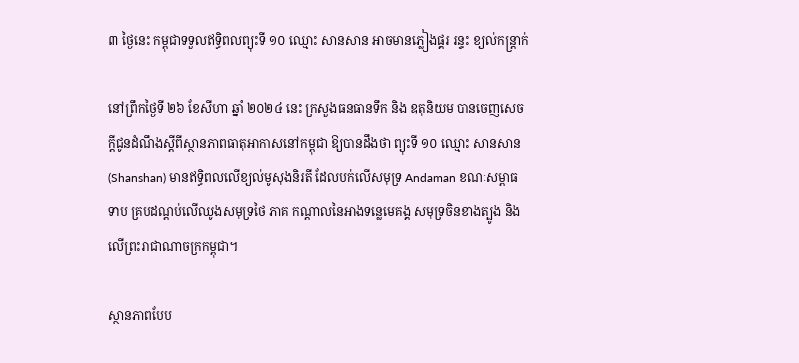៣ ថ្ងៃនេះ កម្ពុជាទទួលឥទ្ធិពលព្យុះទី ១០ ឈ្មោះ សានសាន អាចមានភ្លៀងផ្គរ រន្ទះ ខ្យល់កន្ត្រាក់

នៅព្រឹកថ្ងៃទី ២៦ ខែសីហា ឆ្នាំ ២០២៤ នេះ ក្រសួងធនធានទឹក និង ឧតុនិយម បានចេញសេចក្ដីជូនដំណឹងស្ដីពីស្ថានភាពធាតុអាកាសនៅកម្ពុជា ឱ្យបានដឹងថា ព្យុះទី ១០ ឈ្មោះ សានសាន (Shanshan) មានឥទ្ធិពលលើខ្យល់មូសុងនិរតី ដែលបក់លើសមុទ្រ Andaman ខណៈសម្ពាធទាប គ្របដណ្តប់លើឈូងសមុទ្រថៃ ភាគ កណ្តាលនៃអាងទន្លេមេគង្គ សមុទ្រចិនខាងត្បូង និង លើព្រះរាជាណាចក្រកម្ពុជា។

ស្ថានភាពបែប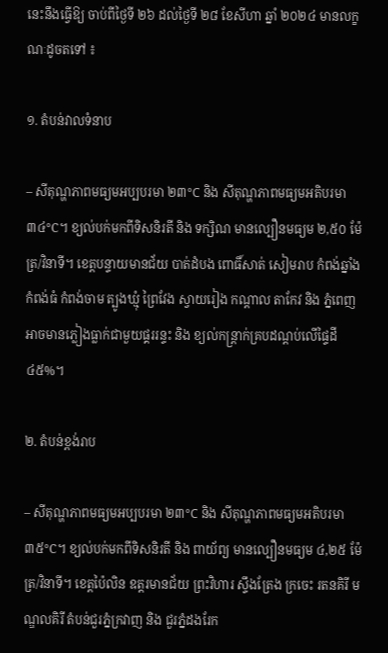នេះនឹងធ្វើឱ្យ ចាប់ពីថ្ងៃទី ២៦ ដល់ថ្ងៃទី ២៨ ខែសីហា ឆ្នាំ ២០២៤ មានលក្ខណៈដូចតទៅ ៖

១. តំបន់វាលទំនាប

– សីតុណ្ហភាពមធ្យមអប្បបរមា ២៣°C និង សីតុណ្ហភាពមធ្យមអតិបរមា ៣៤°C។ ខ្យល់បក់មកពីទិសនិរតី និង ទក្សិណ មានល្បឿនមធ្យម ២,៥០ ម៉ែត្រ/វិនាទី។ ខេត្តបន្ទាយមានជ័យ បាត់ដំបង ពោធិ៍សាត់ សៀមរាប កំពង់ឆ្នាំង កំពង់ធំ កំពង់ចាម ត្បូងឃ្មុំ ព្រៃវែង ស្វាយរៀង កណ្តាល តាកែវ និង ភ្នំពេញ អាចមានភ្លៀងធ្លាក់ជាមួយផ្គររន្ទះ និង ខ្យល់កន្ត្រាក់គ្របដណ្តប់លើផ្ទៃដី ៤៥%។

២. តំបន់ខ្ពង់រាប

– សីតុណ្ហភាពមធ្យមអប្បបរមា ២៣°C និង សីតុណ្ហភាពមធ្យមអតិបរមា ៣៥°C។ ខ្យល់បក់មកពីទិសនិរតី និង ពាយ័ព្យ មានល្បឿនមធ្យម ៤,២៥ ម៉ែត្រ/វិនាទី។ ខេត្តប៉ៃលិន ឧត្តរមានជ័យ ព្រះវិហារ ស្ទឹងត្រែង ក្រចេះ រតនគិរី មណ្ឌលគិរី តំបន់ជួរភ្នំក្រវាញ និង ជួរភ្នំដងរែក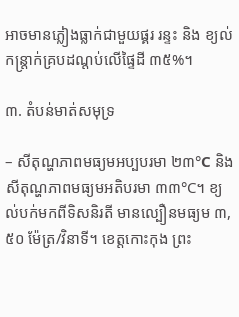អាចមានភ្លៀងធ្លាក់ជាមួយផ្គរ រន្ទះ និង ខ្យល់កន្ត្រាក់គ្របដណ្តប់លើផ្ទៃដី ៣៥%។

៣. តំបន់មាត់សមុទ្រ

– សីតុណ្ហភាពមធ្យមអប្បបរមា ២៣°C និង សីតុណ្ហភាពមធ្យមអតិបរមា ៣៣°C។ ខ្យល់បក់មកពីទិសនិរតី មានល្បឿនមធ្យម ៣,៥០ ម៉ែត្រ/វិនាទី។ ខេត្តកោះកុង ព្រះ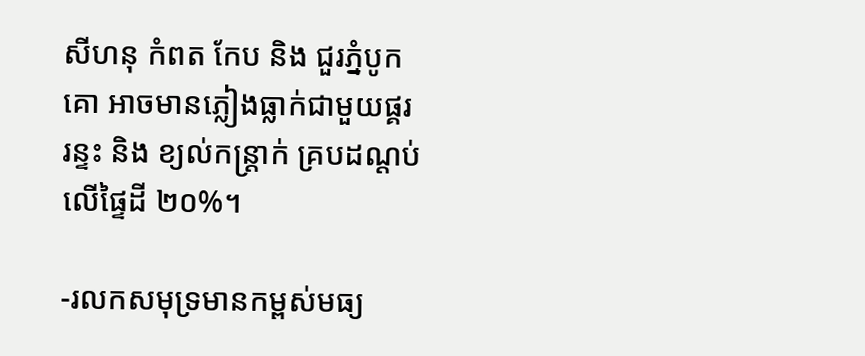សីហនុ កំពត កែប និង ជួរភ្នំបូកគោ អាចមានភ្លៀងធ្លាក់ជាមួយផ្គរ រន្ទះ និង ខ្យល់កន្ត្រាក់ គ្របដណ្តប់លើផ្ទៃដី ២០%។

-រលកសមុទ្រមានកម្ពស់មធ្យ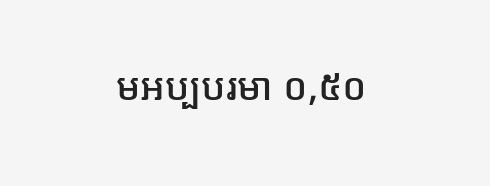មអប្បបរមា ០,៥០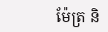ម៉ែត្រ និ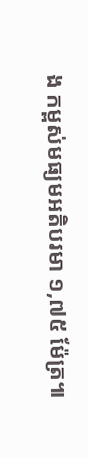ង កម្ពស់មធ្យមអតិបរមា ១,៧៥ ម៉ែត្រ៕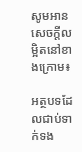សូមអានសេចក្ដីលម្អិតនៅខាងក្រោម៖

អត្ថបទដែលជាប់ទាក់ទង